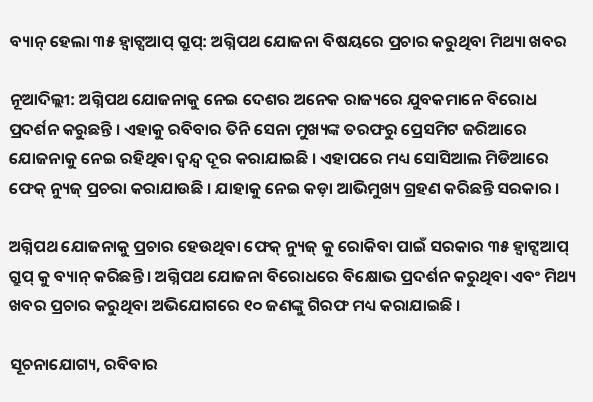ବ୍ୟାନ୍ ହେଲା ୩୫ ହ୍ୱାଟ୍ସଆପ୍ ଗ୍ରୁପ୍: ଅଗ୍ନିପଥ ଯୋଜନା ବିଷୟରେ ପ୍ରଚାର କରୁଥିବା ମିଥ୍ୟା ଖବର

ନୂଆଦିଲ୍ଲୀ: ଅଗ୍ନିପଥ ଯୋଜନାକୁ ନେଇ ଦେଶର ଅନେକ ରାଜ୍ୟରେ ଯୁବକମାନେ ବିରୋଧ ପ୍ରଦର୍ଶନ କରୁଛନ୍ତି । ଏହାକୁ ରବିବାର ତିନି ସେନା ମୁଖ୍ୟଙ୍କ ତରଫରୁ ପ୍ରେସମିଟ ଜରିଆରେ ଯୋଜନାକୁ ନେଇ ରହିଥିବା ଦ୍ୱନ୍ଦ୍ୱ ଦୂର କରାଯାଇଛି । ଏହାପରେ ମଧ୍ୟ ସୋସିଆଲ ମିଡିଆରେ ଫେକ୍ ନ୍ୟୁଜ୍ ପ୍ରଚରା କରାଯାଉଛି । ଯାହାକୁ ନେଇ କଡ଼ା ଆଭିମୁଖ୍ୟ ଗ୍ରହଣ କରିଛନ୍ତି ସରକାର ।

ଅଗ୍ନିପଥ ଯୋଜନାକୁ ପ୍ରଚାର ହେଉଥିବା ଫେକ୍ ନ୍ୟୁଜ୍ କୁ ରୋକିବା ପାଇଁ ସରକାର ୩୫ ହ୍ୱାଟ୍ସଆପ୍ ଗ୍ରୁପ୍ କୁ ବ୍ୟାନ୍ କରିଛନ୍ତି । ଅଗ୍ନିପଥ ଯୋଜନା ବିରୋଧରେ ବିକ୍ଷୋଭ ପ୍ରଦର୍ଶନ କରୁଥିବା ଏବଂ ମିଥ୍ୟ ଖବର ପ୍ରଚାର କରୁଥିବା ଅଭିଯୋଗରେ ୧୦ ଜଣଙ୍କୁ ଗିରଫ ମଧ୍ୟ କରାଯାଇଛି ।

ସୂଚନାଯୋଗ୍ୟ, ରବିବାର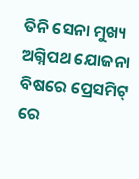ତିନି ସେନା ମୁଖ୍ୟ ଅଗ୍ନିପଥ ଯୋଜନା ବିଷରେ ପ୍ରେସମିଟ୍ ରେ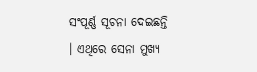ସଂପୂର୍ଣ୍ଣ ସୂଚନା ଦେଇଛନ୍ତି । ଏଥିରେ ସେନା ମୁଖ୍ୟ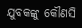ଯୁବକଙ୍କୁ କୌଣସି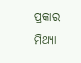ପ୍ରକାର ମିଥ୍ୟା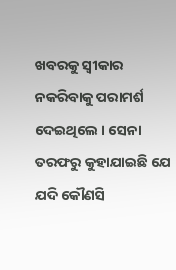ଖବରକୁ ସ୍ୱୀକାର ନକରିବାକୁ ପରାମର୍ଶ ଦେଇଥିଲେ । ସେନା ତରଫରୁ କୁହାଯାଇଛି ଯେ ଯଦି କୌଣସି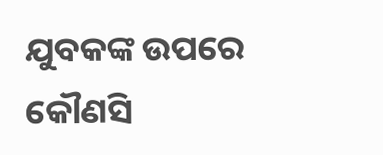ଯୁବକଙ୍କ ଉପରେ କୌଣସି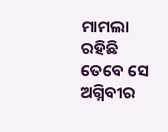ମାମଲା ରହିଛି ତେବେ ସେ ଅଗ୍ନିବୀର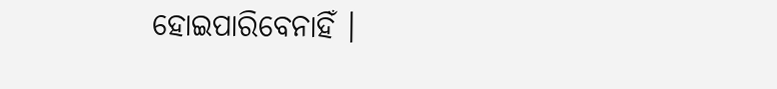ହୋଇପାରିବେନାହିଁ ।